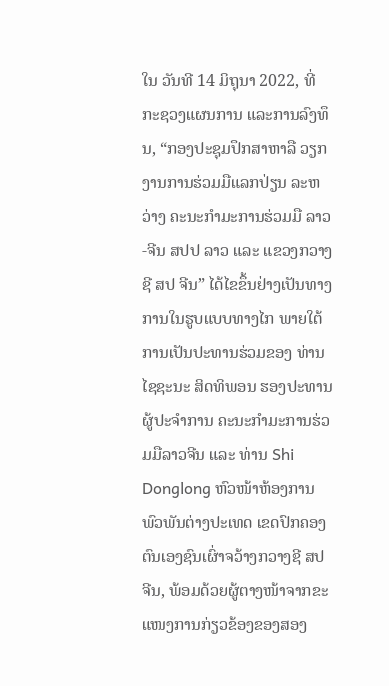ໃນ ວັນທີ 14 ມິຖຸນາ 2022, ທີ່ ກະຊວງແຜນການ ແລະການລົງທຶນ, “ກອງປະຊຸມປຶກສາຫາລື ວຽກງານການຮ່ວມມືແລກປ່ຽນ ລະຫວ່າງ ຄະນະກຳມະການຮ່ວມມື ລາວ-ຈີນ ສປປ ລາວ ແລະ ແຂວງກວາງຊີ ສປ ຈີນ” ໄດ້ໄຂຂຶ້ນຢ່າງເປັນທາງການໃນຮູບແບບທາງໄກ ພາຍໃຕ້ການເປັນປະທານຮ່ວມຂອງ ທ່ານ ໄຊຊະນະ ສິດທິພອນ ຮອງປະທານ ຜູ້ປະຈໍາການ ຄະນະກໍາມະການຮ່ວມມືລາວຈີນ ແລະ ທ່ານ Shi Donglong ຫົວໜ້າຫ້ອງການພົວພັນຕ່າງປະເທດ ເຂດປົກຄອງຕົນເອງຊົນເຜົ່າຈວ້າງກວາງຊີ ສປ ຈີນ, ພ້ອມດ້ວຍຜູ້ຕາງໜ້າຈາກຂະແໜງການກ່ຽວຂ້ອງຂອງສອງ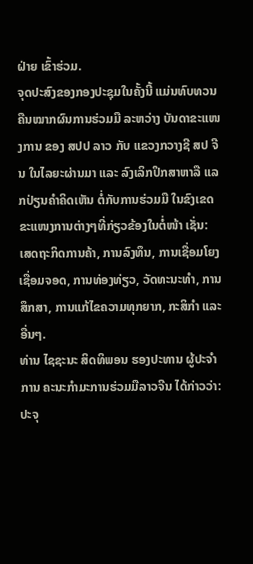ຝ່າຍ ເຂົ້າຮ່ວມ.
ຈຸດປະສົງຂອງກອງປະຊຸມໃນຄັ້ງນີ້ ແມ່ນທົບທວນຄືນໝາກຜົນການຮ່ວມມື ລະຫວ່າງ ບັນດາຂະແໜງການ ຂອງ ສປປ ລາວ ກັບ ແຂວງກວາງຊີ ສປ ຈີນ ໃນໄລຍະຜ່ານມາ ແລະ ລົງເລິກປຶກສາຫາລື ແລກປ່ຽນຄຳຄິດເຫັນ ຕໍ່ກັບການຮ່ວມມື ໃນຂົງເຂດຂະແໜງການຕ່າງໆທີ່ກ່ຽວຂ້ອງໃນຕໍ່ໜ້າ ເຊັ່ນ: ເສດຖະກິດການຄ້າ, ການລົງທຶນ, ການເຊື່ອມໂຍງເຊື່ອມຈອດ, ການທ່ອງທ່ຽວ, ວັດທະນະທຳ, ການສຶກສາ, ການແກ້ໄຂຄວາມທຸກຍາກ, ກະສິກຳ ແລະ ອື່ນໆ.
ທ່ານ ໄຊຊະນະ ສິດທິພອນ ຮອງປະທານ ຜູ້ປະຈໍາການ ຄະນະກໍາມະການຮ່ວມມືລາວຈີນ ໄດ້ກ່າວວ່າ: ປະຈຸ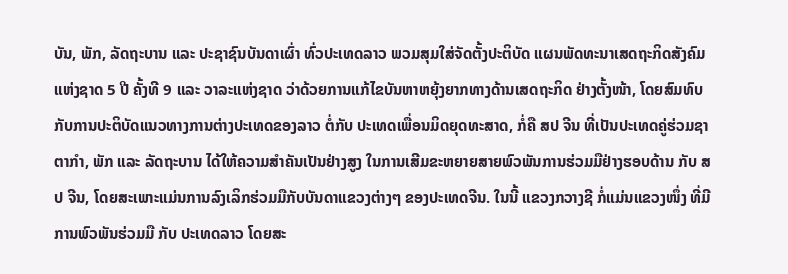ບັນ, ພັກ, ລັດຖະບານ ແລະ ປະຊາຊົນບັນດາເຜົ່າ ທົ່ວປະເທດລາວ ພວມສຸມໃສ່ຈັດຕັ້ງປະຕິບັດ ແຜນພັດທະນາເສດຖະກິດສັງຄົມ ແຫ່ງຊາດ 5 ປີ ຄັ້ງທີ 9 ແລະ ວາລະແຫ່ງຊາດ ວ່າດ້ວຍການແກ້ໄຂບັນຫາຫຍຸ້ງຍາກທາງດ້ານເສດຖະກິດ ຢ່າງຕັ້ງໜ້າ, ໂດຍສົມທົບກັບການປະຕິບັດແນວທາງການຕ່າງປະເທດຂອງລາວ ຕໍ່ກັບ ປະເທດເພື່ອນມິດຍຸດທະສາດ, ກໍ່ຄື ສປ ຈີນ ທີ່ເປັນປະເທດຄູ່ຮ່ວມຊາຕາກໍາ, ພັກ ແລະ ລັດຖະບານ ໄດ້ໃຫ້ຄວາມສໍາຄັນເປັນຢ່າງສູງ ໃນການເສີມຂະຫຍາຍສາຍພົວພັນການຮ່ວມມືຢ່າງຮອບດ້ານ ກັບ ສປ ຈີນ, ໂດຍສະເພາະແມ່ນການລົງເລິກຮ່ວມມືກັບບັນດາແຂວງຕ່າງໆ ຂອງປະເທດຈີນ. ໃນນີ້ ແຂວງກວາງຊີ ກໍ່ແມ່ນແຂວງໜຶ່ງ ທີ່ມີການພົວພັນຮ່ວມມື ກັບ ປະເທດລາວ ໂດຍສະ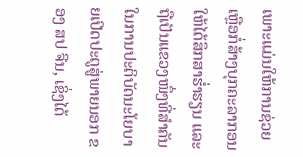ເພາະແມ່ນໃຫ້ການຊ່ວຍເຫຼືອກໍ່ສ້າງບຸກຄະລາກອນ ໃຫ້ໄດ້ສຶກສາຮໍ່າຮຽນ ແລະ ຖືເປັນແຂວງໜຶ່ງທີ່ສໍາຄັນ ໃນການປະຕິບັດນະໂຍບາຍເປີດປະຕູສູ່ພາຍນອກ ຂອງ ສປ ຈີນ, ເຊິ່ງໄດ້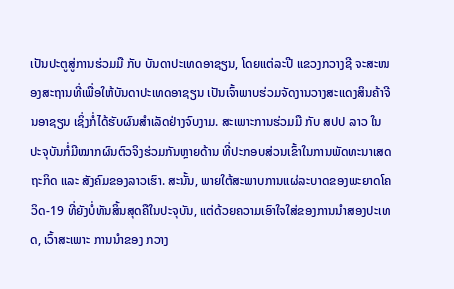ເປັນປະຕູສູ່ການຮ່ວມມື ກັບ ບັນດາປະເທດອາຊຽນ, ໂດຍແຕ່ລະປີ ແຂວງກວາງຊີ ຈະສະໜອງສະຖານທີ່ເພື່ອໃຫ້ບັນດາປະເທດອາຊຽນ ເປັນເຈົ້າພາບຮ່ວມຈັດງານວາງສະແດງສິນຄ້າຈີນອາຊຽນ ເຊິ່ງກໍ່ໄດ້ຮັບຜົນສໍາເລັດຢ່າງຈົບງາມ. ສະເພາະການຮ່ວມມື ກັບ ສປປ ລາວ ໃນປະຈຸບັນກໍ່ມີໝາກຜົນຕົວຈິງຮ່ວມກັນຫຼາຍດ້ານ ທີ່ປະກອບສ່ວນເຂົ້າໃນການພັດທະນາເສດຖະກິດ ແລະ ສັງຄົມຂອງລາວເຮົາ. ສະນັ້ນ, ພາຍໃຕ້ສະພາບການແຜ່ລະບາດຂອງພະຍາດໂຄວິດ-19 ທີ່ຍັງບໍ່ທັນສິ້ນສຸດຄືໃນປະຈຸບັນ, ແຕ່ດ້ວຍຄວາມເອົາໃຈໃສ່ຂອງການນໍາສອງປະເທດ, ເວົ້າສະເພາະ ການນໍາຂອງ ກວາງ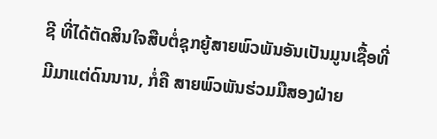ຊີ ທີ່ໄດ້ຕັດສິນໃຈສືບຕໍ່ຊຸກຍູ້ສາຍພົວພັນອັນເປັນມູນເຊື້ອທີ່ມີມາແຕ່ດົນນານ, ກໍ່ຄື ສາຍພົວພັນຮ່ວມມືສອງຝ່າຍ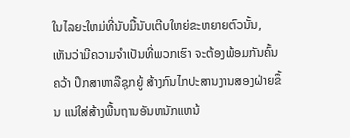ໃນໄລຍະໃຫມ່ທີ່ນັບມື້ນັບເຕີບໃຫຍ່ຂະຫຍາຍຕົວນັ້ນ, ເຫັນວ່າມີຄວາມຈໍາເປັນທີ່ພວກເຮົາ ຈະຕ້ອງພ້ອມກັນຄົ້ນຄວ້າ ປຶກສາຫາລືຊຸກຍູ້ ສ້າງກົນໄກປະສານງານສອງຝ່າຍຂຶ້ນ ແນ່ໃສ່ສ້າງພື້ນຖານອັນຫນັກແຫນ້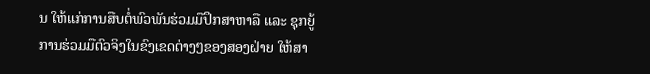ນ ໃຫ້ແກ່ການສືບຕໍ່ພົວພັນຮ່ວມມືປຶກສາຫາລື ແລະ ຊຸກຍູ້ການຮ່ວມມືຕົວຈິງໃນຂົງເຂດຕ່າງໆຂອງສອງຝ່າຍ ໃຫ້ສາ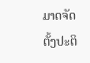ມາດຈັດຕັ້ງປະຕິ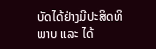ບັດໄດ້ຢ່າງມີປະສິດທິພາບ ແລະ ໄດ້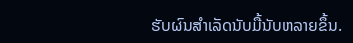ຮັບຜົນສໍາເລັດນັບມື້ນັບຫລາຍຂຶ້ນ.